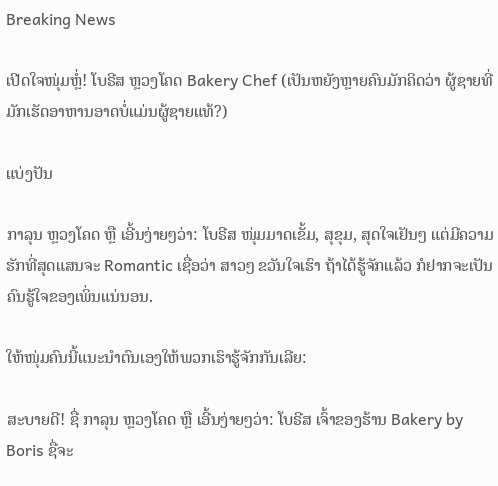Breaking News

ເປີດໃຈໜຸ່ມຫຼໍ່! ໂບຣີສ ຫຼວງໂຄດ Bakery Chef (ເປັນຫຍັງຫຼາຍຄົນມັກຄິດວ່າ ຜູ້ຊາຍທີ່ມັກເຮັດອາຫານອາດບໍ່ແມ່ນຜູ້ຊາຍແທ້?)

ແບ່ງປັນ

ກາລຸນ ຫຼວງໂຄດ ຫຼື ເອີ້ນງ່າຍໆວ່າ: ໂບຣີສ ໜຸ່ມມາດເຂັ້ມ, ສຸຂຸມ, ສຸດໃຈເຢັນໆ ແຕ່ມີຄວາມຮັກທີ່ສຸດແສນຈະ Romantic ເຊື່ອວ່າ ສາວໆ ຂວັນໃຈເຮົາ ຖ້າໄດ້ຮູ້ຈັກແລ້ວ ກໍຢາກຈະເປັນຄົນຮູ້ໃຈຂອງເພິ່ນແນ່ນອນ.

ໃຫ້ໜຸ່ມຄົນນີ້ແນະນໍາຕົນເອງໃຫ້ພວກເຮົາຮູ້ຈັກກັນເລີຍ:

ສະບາຍດີ! ຊື່ ກາລຸນ ຫຼວງໂຄດ ຫຼື ເອີ້ນງ່າຍໆວ່າ: ໂບຣີສ ເຈົ້າຂອງຮ້ານ Bakery by Boris ຊື່ຈະ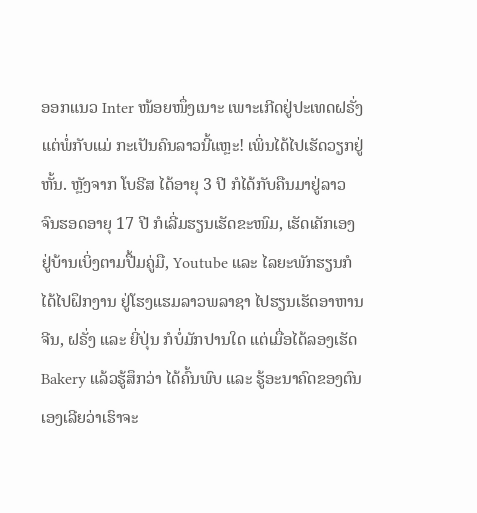ອອກແນວ Inter ໜ້ອຍໜຶ່ງເນາະ ເພາະເກີດຢູ່ປະເທດຝຣັ່ງແຕ່ພໍ່ກັບແມ່ ກະເປັນຄົນລາວນີ້ແຫຼະ! ເພິ່ນໄດ້ໄປເຮັດວຽກຢູ່ຫັ້ນ. ຫຼັງຈາກ ໂບຣີສ ໄດ້ອາຍຸ 3 ປີ ກໍໄດ້ກັບຄືນມາຢູ່ລາວ ຈົນຮອດອາຍຸ 17 ປີ ກໍເລີ່ມຮຽນເຮັດຂະໜົມ, ເຮັດເຄັກເອງຢູ່ບ້ານເບິ່ງຕາມປື້ມຄູ່ມື, Youtube ແລະ ໄລຍະພັກຮຽນກໍໄດ້ໄປຝຶກງານ ຢູ່ໂຮງແຮມລາວພລາຊາ ໄປຮຽນເຮັດອາຫານຈີນ, ຝຣັ່ງ ແລະ ຍີ່ປຸ່ນ ກໍບໍ່ມັກປານໃດ ແຕ່ເມື່ອໄດ້ລອງເຮັດ Bakery ແລ້ວຮູ້ສຶກວ່າ ໄດ້ຄົ້ນພົບ ແລະ ຮູ້ອະນາຄົດຂອງຕົນເອງເລີຍວ່າເຮົາຈະ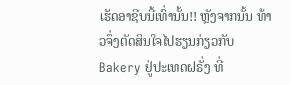ເຮັດອາຊີບນີ້ເທົ່ານັ້ນ!! ຫຼັງຈາກນັ້ນ ທ້າວຈຶ່ງຕັດສິນໃຈໄປຮຽນກ່ຽວກັບ Bakery ຢູ່ປະເທດຝຣັ່ງ ທີ່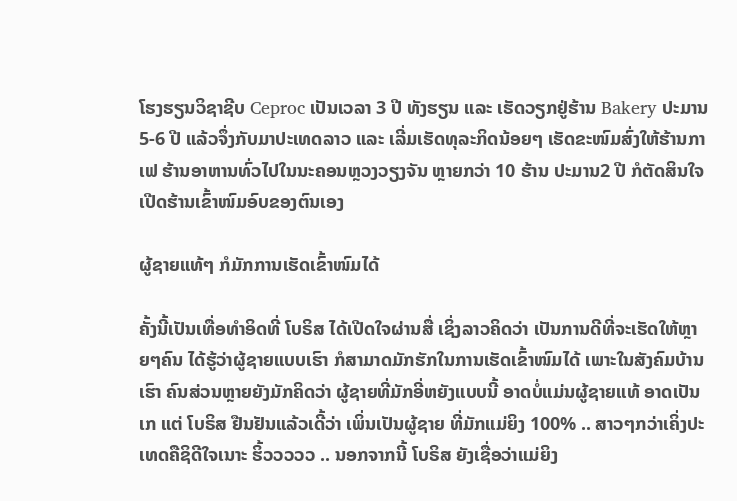ໂຮງຮຽນວິຊາຊີບ Ceproc ເປັນເວລາ 3 ປີ ທັງຮຽນ ແລະ ເຮັດວຽກຢູ່ຮ້ານ Bakery ປະມານ 5-6 ປີ ແລ້ວຈຶ່ງກັບມາປະເທດລາວ ແລະ ເລີ່ມເຮັດທຸລະກິດນ້ອຍໆ ເຮັດຂະໜົມສົ່ງໃຫ້ຮ້ານກາເຟ ຮ້ານອາຫານທົ່ວໄປໃນນະຄອນຫຼວງວຽງຈັນ ຫຼາຍກວ່າ 10 ຮ້ານ ປະມານ2 ປີ ກໍຕັດສິນໃຈເປີດຮ້ານເຂົ້າໜົມອົບຂອງຕົນເອງ

ຜູ້ຊາຍແທ້ໆ ກໍມັກການເຮັດເຂົ້າໜົມໄດ້

ຄັ້ງນີ້ເປັນເທື່ອທຳອິດທີ່ ໂບຣິສ ໄດ້ເປີດໃຈຜ່ານສື່ ເຊິ່ງລາວຄິດວ່າ ເປັນການດີທີ່ຈະເຮັດໃຫ້ຫຼາຍໆຄົນ ໄດ້ຮູ້ວ່າຜູ້ຊາຍແບບເຮົາ ກໍສາມາດມັກຮັກໃນການເຮັດເຂົ້າໜົມໄດ້ ເພາະໃນສັງຄົມບ້ານເຮົາ ຄົນສ່ວນຫຼາຍຍັງມັກຄິດວ່າ ຜູ້ຊາຍທີ່ມັກອີ່ຫຍັງແບບນີ້ ອາດບໍ່ແມ່ນຜູ້ຊາຍແທ້ ອາດເປັນເກ ແຕ່ ໂບຣິສ ຢືນຢັນແລ້ວເດີ້ວ່າ ເພິ່ນເປັນຜູ້ຊາຍ ທີ່ມັກແມ່ຍິງ 100% .. ສາວໆກວ່າເຄິ່ງປະເທດຄືຊິດີໃຈເນາະ ຮິ້ວວວວວ .. ນອກຈາກນີ້ ໂບຣິສ ຍັງເຊື່ອວ່າແມ່ຍິງ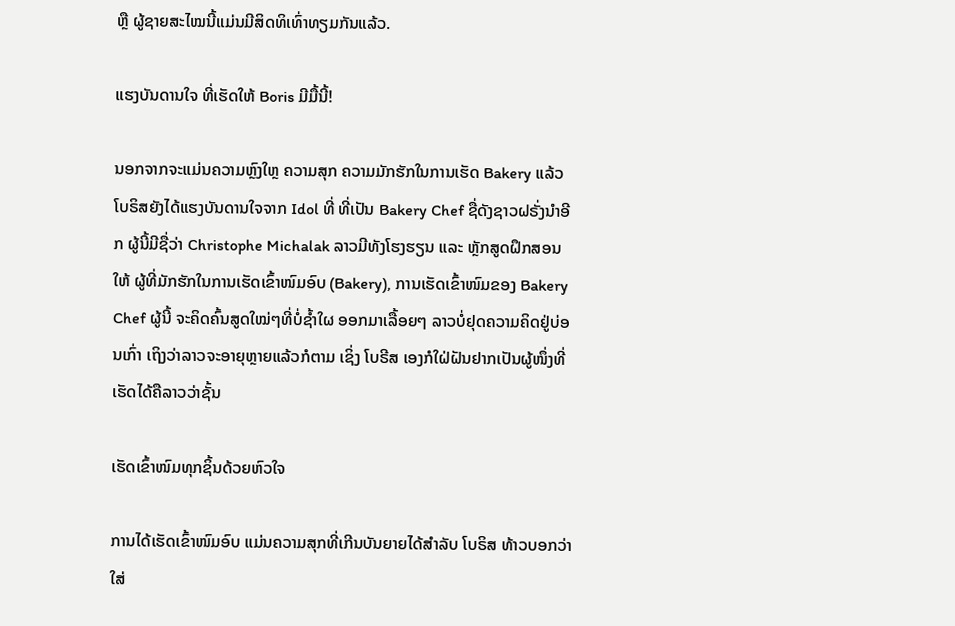ຫຼື ຜູ້ຊາຍສະໄໝນີ້ແມ່ນມີສິດທິເທົ່າທຽມກັນແລ້ວ.

ແຮງບັນດານໃຈ ທີ່ເຮັດໃຫ້ Boris ມີມື້ນີ້!

ນອກຈາກຈະແມ່ນຄວາມຫຼົງໃຫຼ ຄວາມສຸກ ຄວາມມັກຮັກໃນການເຮັດ Bakery ແລ້ວ ໂບຣິສຍັງໄດ້ແຮງບັນດານໃຈຈາກ Idol ທີ່ ທີ່ເປັນ Bakery Chef ຊື່ດັງຊາວຝຣັ່ງນຳອີກ ຜູ້ນີ້ມີຊື່ວ່າ Christophe Michalak ລາວມີທັງໂຮງຮຽນ ແລະ ຫຼັກສູດຝຶກສອນໃຫ້ ຜູ້ທີ່ມັກຮັກໃນການເຮັດເຂົ້າໜົມອົບ (Bakery), ການເຮັດເຂົ້າໜົມຂອງ Bakery Chef ຜູ້ນີ້ ຈະຄິດຄົ້ນສູດໃໝ່ໆທີ່ບໍ່ຊ້ຳໃຜ ອອກມາເລື້ອຍໆ ລາວບໍ່ຢຸດຄວາມຄິດຢູ່ບ່ອນເກົ່າ ເຖິງວ່າລາວຈະອາຍຸຫຼາຍແລ້ວກໍຕາມ ເຊິ່ງ ໂບຣີສ ເອງກໍໃຝ່ຝັນຢາກເປັນຜູ້ໜຶ່ງທີ່ເຮັດໄດ້ຄືລາວວ່າຊັ້ນ

ເຮັດເຂົ້າໜົມທຸກຊິ້ນດ້ວຍຫົວໃຈ

ການໄດ້ເຮັດເຂົ້າໜົມອົບ ແມ່ນຄວາມສຸກທີ່ເກີນບັນຍາຍໄດ້ສຳລັບ ໂບຣິສ ທ້າວບອກວ່າ ໃສ່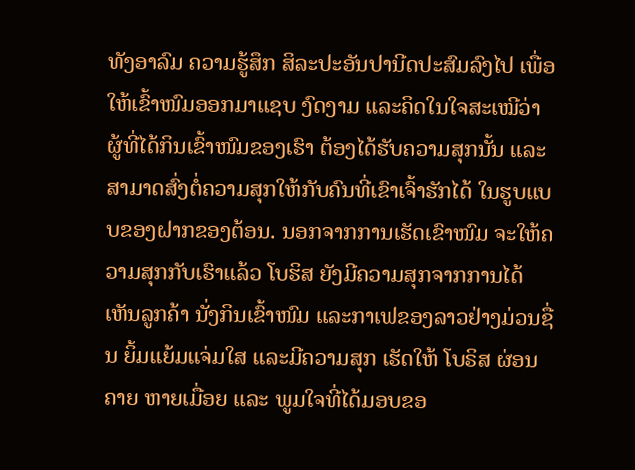ທັງອາລົມ ຄວາມຮູ້ສຶກ ສິລະປະອັນປານີດປະສົມລົງໄປ ເພື່ອໃຫ້ເຂົ້າໜົມອອກມາແຊບ ງົດງາມ ແລະຄິດໃນໃຈສະເໝີວ່າ ຜູ້ທີ່ໄດ້ກິນເຂົ້າໜົມຂອງເຮົາ ຕ້ອງໄດ້ຮັບຄວາມສຸກນັ້ນ ແລະສາມາດສົ່ງຕໍ່ຄວາມສຸກໃຫ້ກັບຄົນທີ່ເຂົາເຈົ້າຮັກໄດ້ ໃນຮູບແບບຂອງຝາກຂອງຕ້ອນ. ນອກຈາກການເຮັດເຂົາໜົມ ຈະໃຫ້ຄວາມສຸກກັບເຮົາແລ້ວ ໂບຮິສ ຍັງມີຄວາມສຸກຈາກການໄດ້ເຫັນລູກຄ້າ ນັ່ງກິນເຂົ້າໜົມ ແລະກາເຟຂອງລາວຢ່າງມ່ວນຊື່ນ ຍິ້ມແຍ້ມແຈ່ມໃສ ແລະມີຄວາມສຸກ ເຮັດໃຫ້ ໂບຣິສ ຜ່ອນຄາຍ ຫາຍເມື່ອຍ ແລະ ພູມໃຈທີ່ໄດ້ມອບຂອ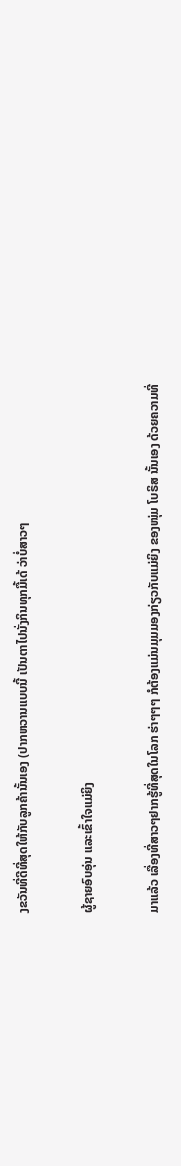ງຂວັນທີ່ດີທີ່ສຸດໃຫ້ກັບລູກຄ້ານັ້ນເອງ (ປາກຫວານແບບນີ້ ເປັນຕາໄປນັ່ງກິນທຸກມື້ເດ້ ວ່າບໍ່ສາວໆ

ຜູ້ຊາຍອົບອຸ່ນ ແລະເຂົ້າໃຈແມ່ຍິງ

ມາແລ້ວ ເລື່ອງທີ່ສາວໆຢາກຮູ້ທີ່ສຸດໃນໂລກ ຮ່າໆໆໆ ກໍຕ້ອງແມ່ນມຸມມອງກ່ຽວກັບແມ່ຍິງ ຂອງໜຸ່ມ ໂບຣິສ ນັ້ນເອງ ດ້ວຍຄວາມທີ່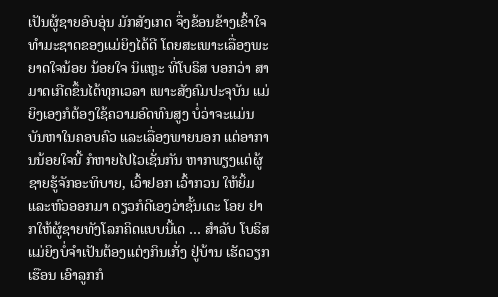ເປັນຜູ້ຊາຍອົບອຸ່ນ ມັກສັງເກດ ຈຶ່ງຂ້ອນຂ້າງເຂົ້າໃຈທຳມະຊາດຂອງແມ່ຍິງໄດ້ດີ ໂດຍສະເພາະເລື່ອງພະຍາດໃຈນ້ອຍ ນ້ອຍໃຈ ນິແຫຼະ ທີ່ໂບຣິສ ບອກວ່າ ສາມາດເກີດຂຶ້ນໄດ້ທຸກເວລາ ເພາະສັງຄົມປະຈຸບັນ ແມ່ຍິງເອງກໍຕ້ອງໃຊ້ຄວາມອົດທົນສູງ ບໍ່ວ່າຈະແມ່ນບັນຫາໃນຄອບຄົວ ແລະເລື່ອງພາຍນອກ ແຕ່ອາການນ້ອຍໃຈນີ້ ກໍຫາຍໄປໄວເຊັ່ນກັນ ຫາກພຽງແຕ່ຜູ້ຊາຍຮູ້ຈັກອະທິບາຍ, ເວົ້າຢອກ ເວົ້າກວນ ໃຫ້ຍິ້ມ ແລະຫົວອອກມາ ດຽວກໍດີເອງວ່າຊັ້ນເດະ ໂອຍ ຢາກໃຫ້ຜູ້ຊາຍທັງໂລກຄິດແບບນີ້ເດ … ສໍາລັບ ໂບຣິສ ແມ່ຍິງບໍ່ຈໍາເປັນຕ້ອງແຕ່ງກິນເກັ່ງ ຢູ່ບ້ານ ເຮັດວຽກເຮືອນ ເອົາລູກກໍ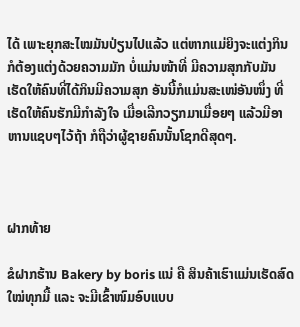ໄດ້ ເພາະຍຸກສະໄໝມັນປ່ຽນໄປແລ້ວ ແຕ່ຫາກແມ່ຍິງຈະແຕ່ງກິນ ກໍຕ້ອງແຕ່ງດ້ວຍຄວາມມັກ ບໍ່ແມ່ນໜ້າທີ່ ມີຄວາມສຸກກັບມັນ ເຮັດໃຫ້ຄົນທີ່ໄດ້ກິນມີຄວາມສຸກ ອັນນີ້ກໍແມ່ນສະເໜ່ອັນໜຶ່ງ ທີ່ເຮັດໃຫ້ຄົນຮັກມີກຳລັງໃຈ ເມື່ອເລີກວຽກມາເມື່ອຍໆ ແລ້ວມີອາຫານແຊບໆໄວ້ຖ້າ ກໍຖືວ່າຜູ້ຊາຍຄົນນັ້ນໂຊກດີສຸດໆ.



ຝາກທ້າຍ

ຂໍຝາກຮ້ານ Bakery by boris ແນ່ ຄື ສິນຄ້າເຮົາແມ່ນເຮັດສົດໃໝ່ທຸກມື້ ແລະ ຈະມີເຂົ້າໜົມອົບແບບ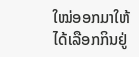ໃໝ່ອອກມາໃຫ້ໄດ້ເລືອກກິນຢູ່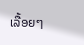ເລື້ອຍໆ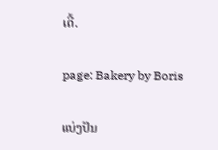ເດີ້.

page: Bakery by Boris

ແບ່ງປັນ